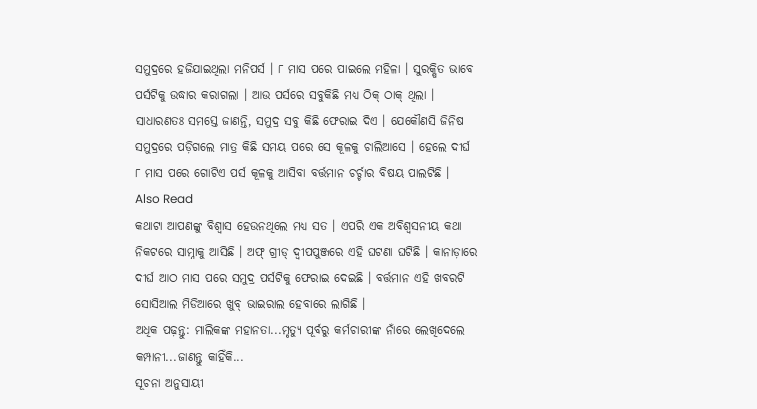ସମୁଦ୍ରରେ ହଜିଯାଇଥିଲା ମନିପର୍ସ । ୮ ମାସ ପରେ ପାଇଲେ ମହିଳା । ସୁରକ୍ଷିତ ଭାବେ ପର୍ସଟିକୁ ଉଦ୍ଧାର କରାଗଲା । ଆଉ ପର୍ସରେ ସବୁକିଛି ମଧ୍ୟ ଠିକ୍ ଠାକ୍ ଥିଲା । ସାଧାରଣତଃ ସମସ୍ତେ ଜାଣନ୍ତି, ସମୁଦ୍ର ସବୁ କିଛି ଫେରାଇ ଦିଏ । ଯେକୌଣସି ଜିନିଷ ସମୁଦ୍ରରେ ପଡ଼ିଗଲେ ମାତ୍ର କିଛି ସମୟ ପରେ ସେ କୂଳକୁ ଚାଲିଆସେ । ହେଲେ ଦୀର୍ଘ ୮ ମାସ ପରେ ଗୋଟିଏ ପର୍ସ କୂଳକୁ ଆସିବା ବର୍ତ୍ତମାନ ଚର୍ଚ୍ଚାର ବିଷୟ ପାଲଟିଛି ।
Also Read
କଥାଟା ଆପଣଙ୍କୁ ବିଶ୍ୱାସ ହେଉନଥିଲେ ମଧ୍ୟ ସତ । ଏପରି ଏକ ଅବିଶ୍ୱସନୀୟ କଥା ନିକଟରେ ସାମ୍ନାକୁ ଆସିଛି । ଅଫ୍ ଗ୍ରୀଡ୍ ଦ୍ୱୀପପୁଞ୍ଜରେ ଏହି ଘଟଣା ଘଟିଛି । କାନାଡ଼ାରେ ଦୀର୍ଘ ଆଠ ମାସ ପରେ ସମୁଦ୍ର ପର୍ସଟିକୁ ଫେରାଇ ଦେଇଛି । ବର୍ତ୍ତମାନ ଏହି ଖବରଟି ସୋସିଆଲ ମିଡିଆରେ ଖୁବ୍ ଭାଇରାଲ ହେବାରେ ଲାଗିଛି ।
ଅଧିକ ପଢ଼ନ୍ତୁ: ମାଲିକଙ୍କ ମହାନତା...ମୃତ୍ୟୁ ପୂର୍ବରୁ କର୍ମଚାରୀଙ୍କ ନାଁରେ ଲେଖିଦେଲେ କମ୍ପାନୀ...ଜାଣନ୍ତୁ କାହିଁକି...
ସୂଚନା ଅନୁସାୟୀ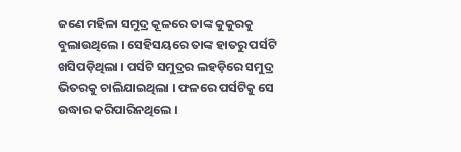ଜଣେ ମହିଳା ସମୁଦ୍ର କୂଳରେ ତାଙ୍କ କୁକୁରକୁ ବୁଲାଉଥିଲେ । ସେହିସୟରେ ତାଙ୍କ ହାତରୁ ପର୍ସଟି ଖସିପଡ଼ିଥିଲା । ପର୍ସଟି ସମୁଦ୍ରର ଲହଡ଼ିରେ ସମୁଦ୍ର ଭିତରକୁ ଚାଲିଯାଇଥିଲା । ଫଳରେ ପର୍ସଟିକୁ ସେ ଉଦ୍ଧାର କରିପାରିନଥିଲେ ।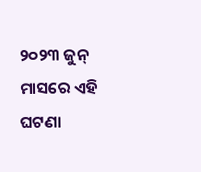୨୦୨୩ ଜୁନ୍ ମାସରେ ଏହି ଘଟଣା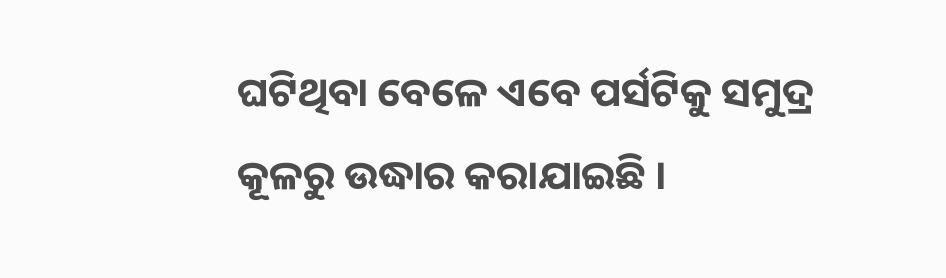ଘଟିଥିବା ବେଳେ ଏବେ ପର୍ସଟିକୁ ସମୁଦ୍ର କୂଳରୁ ଉଦ୍ଧାର କରାଯାଇଛି ।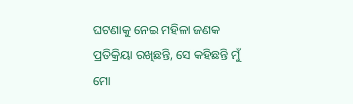ଘଟଣାକୁ ନେଇ ମହିଳା ଜଣକ ପ୍ରତିକ୍ରିୟା ରଖିଛନ୍ତି, ସେ କହିଛନ୍ତି ମୁଁ ମୋ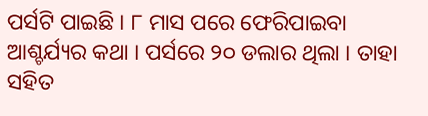ପର୍ସଟି ପାଇଛି । ୮ ମାସ ପରେ ଫେରିପାଇବା ଆଶ୍ଚର୍ଯ୍ୟର କଥା । ପର୍ସରେ ୨୦ ଡଲାର ଥିଲା । ତାହା ସହିତ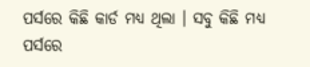ପର୍ସରେ କିଛି କାର୍ଡ ମଧ୍ୟ ଥିଲା । ସବୁ କିଛି ମଧ୍ୟ ପର୍ସରେ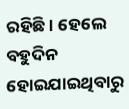ରହିଛି । ହେଲେ ବହୁଦିନ ହୋଇଯାଇଥିବାରୁ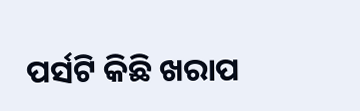ପର୍ସଟି କିଛି ଖରାପ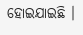ହୋଇଯାଇଛି ।